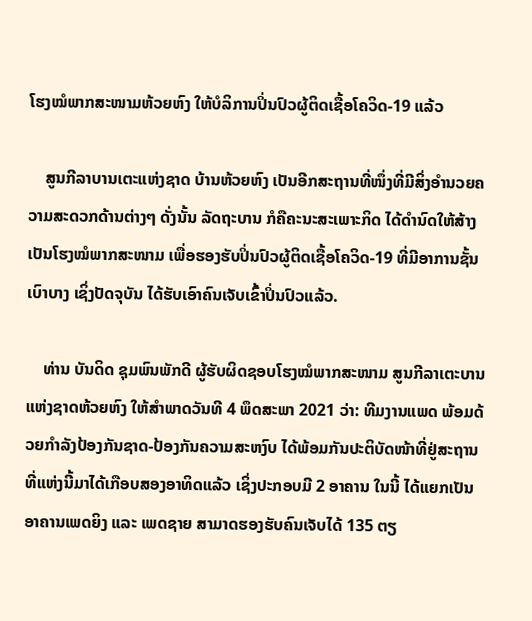ໂຮງໝໍພາກສະໜາມຫ້ວຍຫົງ ໃຫ້ບໍລິການປິ່ນປົວຜູ້ຕິດເຊື້ອໂຄວິດ-19 ແລ້ວ

    ສູນກີລາບານເຕະແຫ່ງຊາດ ບ້ານຫ້ວຍຫົງ ເປັນອີກສະຖານທີ່ໜຶ່ງທີ່ມີສິ່ງອໍານວຍຄວາມສະດວກດ້ານຕ່າງໆ ດັ່ງນັ້ນ ລັດຖະບານ ກໍຄືຄະນະສະເພາະກິດ ໄດ້ດຳນົດໃຫ້ສ້າງເປັນໂຮງໝໍພາກສະໜາມ ເພື່ອຮອງຮັບປິ່ນປົວຜູ້ຕິດເຊື້ອໂຄວິດ-19 ທີ່ມີອາການຊັ້ນເບົາບາງ ເຊິ່ງປັດຈຸບັນ ໄດ້ຮັບເອົາຄົນເຈັບເຂົ້າປິ່ນປົວແລ້ວ.

    ທ່ານ ບັນດິດ ຊຸມພົນພັກດີ ຜູ້ຮັບຜິດຊອບໂຮງໝໍພາກສະໜາມ ສູນກີລາເຕະບານແຫ່ງຊາດຫ້ວຍຫົງ ໃຫ້ສໍາພາດວັນທີ 4 ພຶດສະພາ 2021 ວ່າ: ທີມງານແພດ ພ້ອມດ້ວຍກຳລັງປ້ອງກັນຊາດ-ປ້ອງກັນຄວາມສະຫງົບ ໄດ້ພ້ອມກັນປະຕິບັດໜ້າທີ່ຢູ່ສະຖານທີ່ແຫ່ງນີ້ມາໄດ້ເກືອບສອງອາທິດແລ້ວ ເຊິ່ງປະກອບມີ 2 ອາຄານ ໃນນີ້ ໄດ້ແຍກເປັນອາຄານເພດຍິງ ແລະ ເພດຊາຍ ສາມາດຮອງຮັບຄົນເຈັບໄດ້ 135 ຕຽ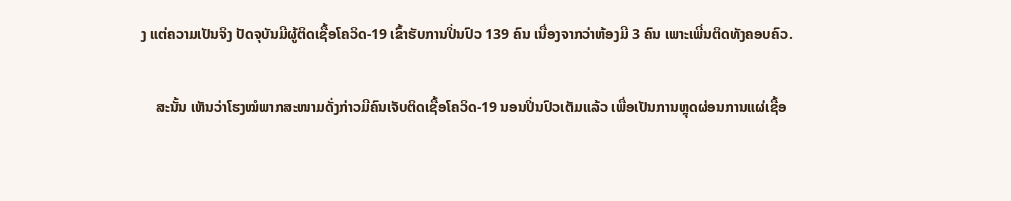ງ ແຕ່ຄວາມເປັນຈິງ ປັດຈຸບັນມີຜູ້ຕິດເຊື້ອໂຄວິດ-19 ເຂົ້າຮັບການປິ່ນປົວ 139 ຄົນ ເນື່ອງຈາກວ່າຫ້ອງມີ 3 ຄົນ ເພາະເພີ່ນຕິດທັງຄອບຄົວ.

    ສະນັ້ນ ເຫັນວ່າໂຮງໝໍພາກສະໜາມດັ່ງກ່າວມີຄົນເຈັບຕິດເຊື້ອໂຄວິດ-19 ນອນປິ່ນປົວເຕັມແລ້ວ ເພື່ອເປັນການຫຼຸດຜ່ອນການແຜ່ເຊື້ອ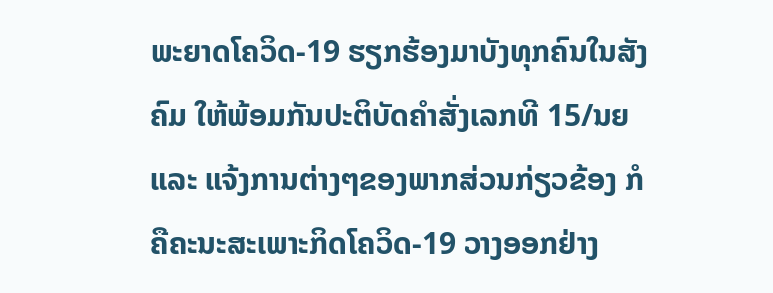ພະຍາດໂຄວິດ-19 ຮຽກຮ້ອງມາບັງທຸກຄົນໃນສັງຄົມ ໃຫ້ພ້ອມກັນປະຕິບັດຄໍາສັ່ງເລກທີ 15/ນຍ ແລະ ແຈ້ງການຕ່າງໆຂອງພາກສ່ວນກ່ຽວຂ້ອງ ກໍຄືຄະນະສະເພາະກິດໂຄວິດ-19 ວາງອອກຢ່າງ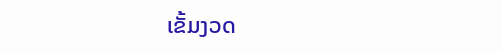ເຂັ້ມງວດ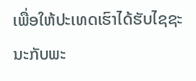ເພື່ອໃຫ້ປະເທດເຮົາໄດ້ຮັບໄຊຊະນະກັບພະ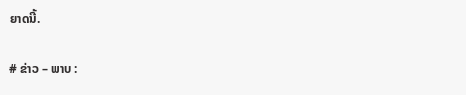ຍາດນີ້.

# ຂ່າວ – ພາບ :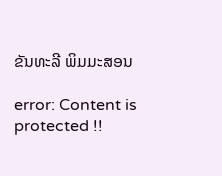ຂັນທະລີ ພິມມະສອນ

error: Content is protected !!